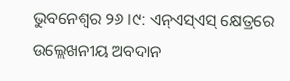ଭୁବନେଶ୍ୱର ୨୬ ।୯: ଏନ୍ଏସ୍ଏସ୍ କ୍ଷେତ୍ରରେ ଉଲ୍ଲେଖନୀୟ ଅବଦାନ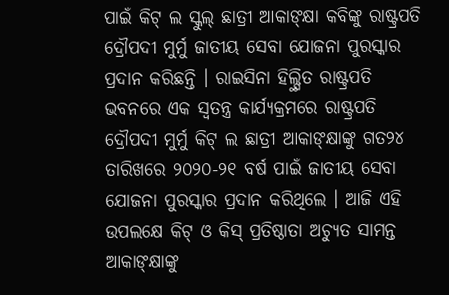ପାଇଁ କିଟ୍ ଲ ସ୍କୁଲ୍ ଛାତ୍ରୀ ଆକାଙ୍କ୍ଷା କବିଙ୍କୁ ରାଷ୍ଟ୍ରପତି ଦ୍ରୌପଦୀ ମୁର୍ମୁ ଜାତୀୟ ସେବା ଯୋଜନା ପୁରସ୍କାର ପ୍ରଦାନ କରିଛନ୍ତି । ରାଇସିନା ହିଲ୍ସ୍ଥିତ ରାଷ୍ଟ୍ରପତି ଭବନରେ ଏକ ସ୍ୱତନ୍ତ୍ର କାର୍ଯ୍ୟକ୍ରମରେ ରାଷ୍ଟ୍ରପତି ଦ୍ରୌପଦୀ ମୁର୍ମୁ କିଟ୍ ଲ ଛାତ୍ରୀ ଆକାଙ୍କ୍ଷାଙ୍କୁ ଗତ୨୪ ତାରିଖରେ ୨୦୨୦-୨୧ ବର୍ଷ ପାଇଁ ଜାତୀୟ ସେବା ଯୋଜନା ପୁରସ୍କାର ପ୍ରଦାନ କରିଥିଲେ । ଆଜି ଏହି ଉପଲକ୍ଷେ କିଟ୍ ଓ କିସ୍ ପ୍ରତିଷ୍ଠାତା ଅଚ୍ୟୁତ ସାମନ୍ତ ଆକାଙ୍କ୍ଷାଙ୍କୁ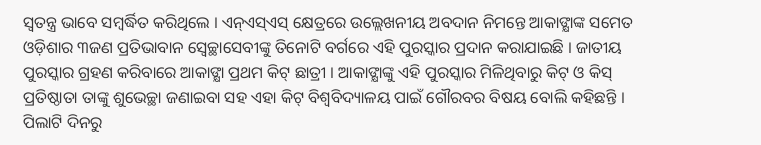ସ୍ୱତନ୍ତ୍ର ଭାବେ ସମ୍ବର୍ଦ୍ଧିତ କରିଥିଲେ । ଏନ୍ଏସ୍ଏସ୍ କ୍ଷେତ୍ରରେ ଉଲ୍ଲେଖନୀୟ ଅବଦାନ ନିମନ୍ତେ ଆକାଙ୍କ୍ଷାଙ୍କ ସମେତ ଓଡ଼ିଶାର ୩ଜଣ ପ୍ରତିଭାବାନ ସ୍ୱେଚ୍ଛାସେବୀଙ୍କୁ ତିନୋଟି ବର୍ଗରେ ଏହି ପୁରସ୍କାର ପ୍ରଦାନ କରାଯାଇଛି । ଜାତୀୟ ପୁରସ୍କାର ଗ୍ରହଣ କରିବାରେ ଆକାଙ୍କ୍ଷା ପ୍ରଥମ କିଟ୍ ଛାତ୍ରୀ । ଆକାଙ୍କ୍ଷାଙ୍କୁ ଏହି ପୁରସ୍କାର ମିଳିଥିବାରୁ କିଟ୍ ଓ କିସ୍ ପ୍ରତିଷ୍ଠାତା ତାଙ୍କୁ ଶୁଭେଚ୍ଛା ଜଣାଇବା ସହ ଏହା କିଟ୍ ବିଶ୍ୱବିଦ୍ୟାଳୟ ପାଇଁ ଗୌରବର ବିଷୟ ବୋଲି କହିଛନ୍ତି । ପିଲାଟି ଦିନରୁ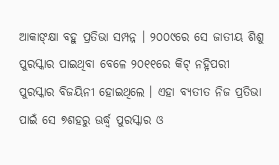ଆକାଙ୍କ୍ଷା ବହୁ ପ୍ରତିଭା ସମ୍ପନ୍ନ । ୨୦୦୯ରେ ସେ ଜାତୀୟ ଶିଶୁ ପୁରସ୍କାର ପାଇଥିବା ବେଳେ ୨୦୧୧ରେ କିଟ୍ ନହ୍ନିପରୀ ପୁରସ୍କାର ବିଜୟିନୀ ହୋଇଥିଲେ । ଏହା ବ୍ୟତୀତ ନିଜ ପ୍ରତିଭା ପାଇଁ ସେ ୭ଶହରୁ ଊର୍ଦ୍ଧ୍ୱ ପୁରସ୍କାର ଓ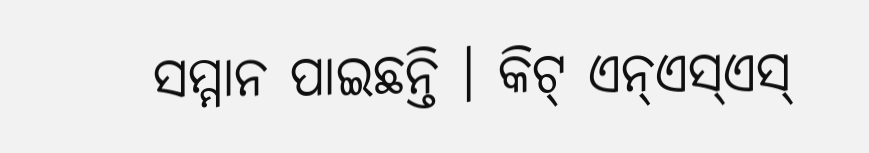ସମ୍ମାନ ପାଇଛନ୍ତି । କିଟ୍ ଏନ୍ଏସ୍ଏସ୍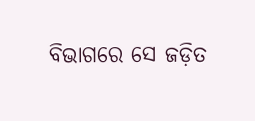ବିଭାଗରେ ସେ ଜଡ଼ିତ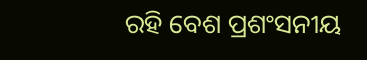ରହି ବେଶ ପ୍ରଶଂସନୀୟ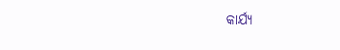କାର୍ଯ୍ୟ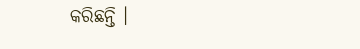କରିଛନ୍ତି ।